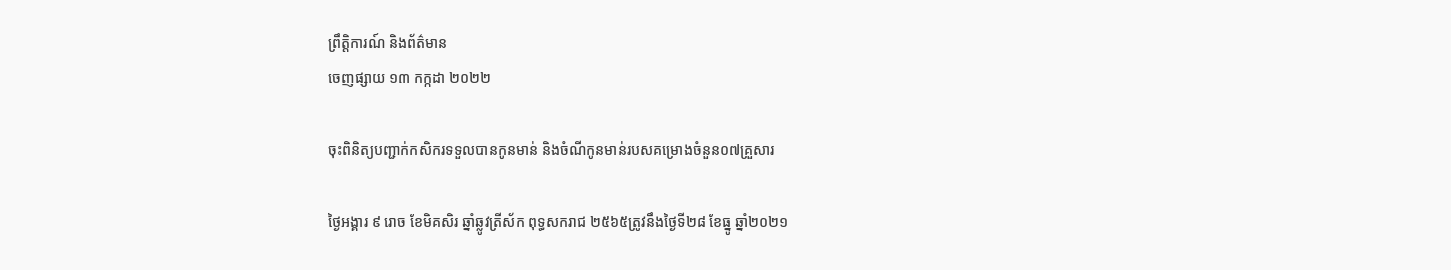ព្រឹត្តិការណ៍ និងព័ត៌មាន
ចេញផ្សាយ ១៣ កក្កដា ២០២២

ចុះពិនិត្យបញ្ជាក់កសិករទទួលបានកូនមាន់ និងចំណីកូនមាន់របសគម្រោងចំនួន០៧គ្រួសារ

ថ្ងៃអង្គារ ៩ រោច ខែមិគសិរ ឆ្នាំឆ្លូវត្រីស័ក ពុទ្ធសករាជ ២៥៦៥ត្រូវនឹងថ្ងៃទី២៨ ខែធ្នូ ឆ្នាំ២០២១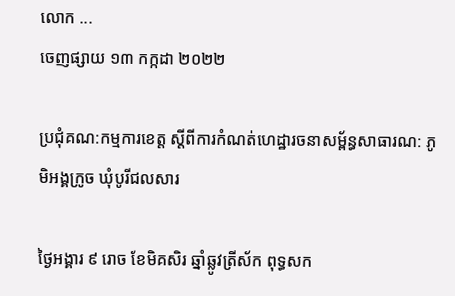លោក ...
ចេញផ្សាយ ១៣ កក្កដា ២០២២

ប្រជុំគណ:កម្មការខេត្ត ស្តីពីការកំណត់ហេដ្ឋារចនាសម្ព័ន្ធសាធារណ: ភូមិអង្គក្រូច ឃុំបូរីជលសារ

ថ្ងៃអង្គារ ៩ រោច ខែមិគសិរ ឆ្នាំឆ្លូវត្រីស័ក ពុទ្ធសក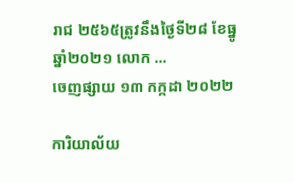រាជ ២៥៦៥ត្រូវនឹងថ្ងៃទី២៨ ខែធ្នូ ឆ្នាំ២០២១ លោក ...
ចេញផ្សាយ ១៣ កក្កដា ២០២២

ការិយាល័យ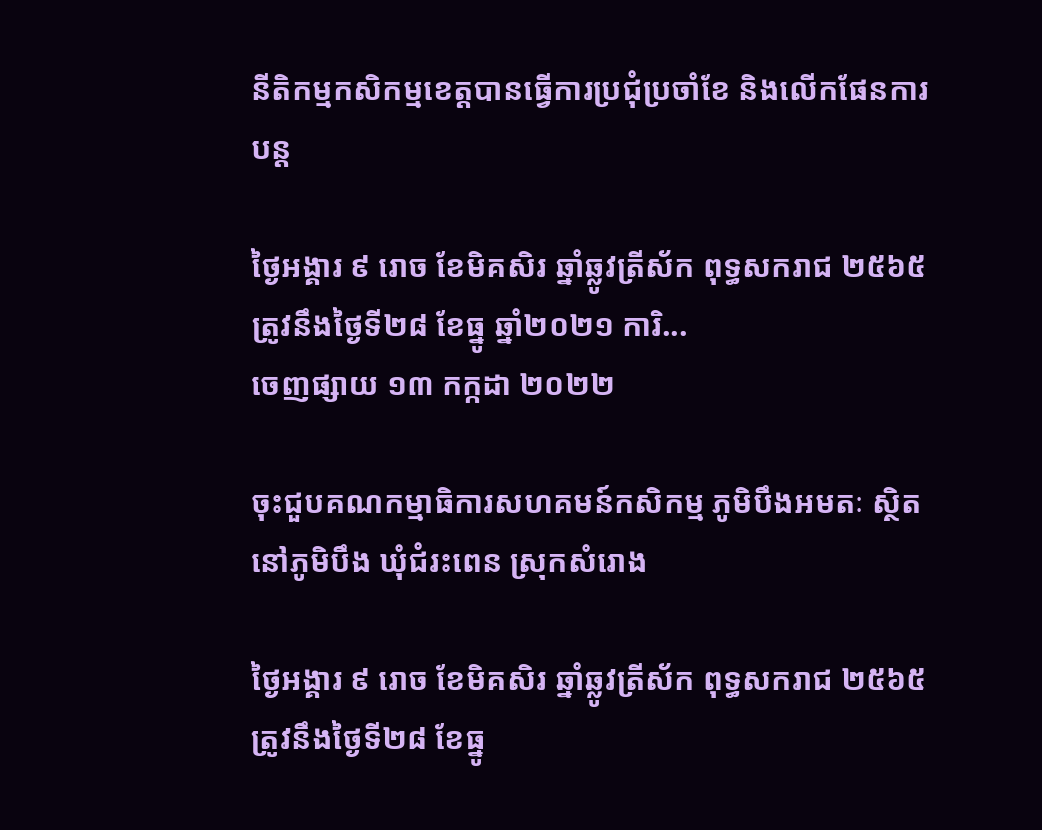នីតិកម្មកសិកម្មខេត្តបានធ្វើការប្រជុំប្រចាំខែ និងលើកផែនការបន្ត

ថ្ងៃអង្គារ ៩ រោច ខែមិគសិរ ឆ្នាំឆ្លូវត្រីស័ក ពុទ្ធសករាជ ២៥៦៥ត្រូវនឹងថ្ងៃទី២៨ ខែធ្នូ ឆ្នាំ២០២១ ការិ...
ចេញផ្សាយ ១៣ កក្កដា ២០២២

ចុះជួបគណកម្មាធិការសហគមន៍កសិកម្ម ភូមិបឹងអមតៈ ស្ថិតនៅភូមិបឹង ឃុំជំរះពេន ស្រុកសំរោង

ថ្ងៃអង្គារ ៩ រោច ខែមិគសិរ ឆ្នាំឆ្លូវត្រីស័ក ពុទ្ធសករាជ ២៥៦៥ត្រូវនឹងថ្ងៃទី២៨ ខែធ្នូ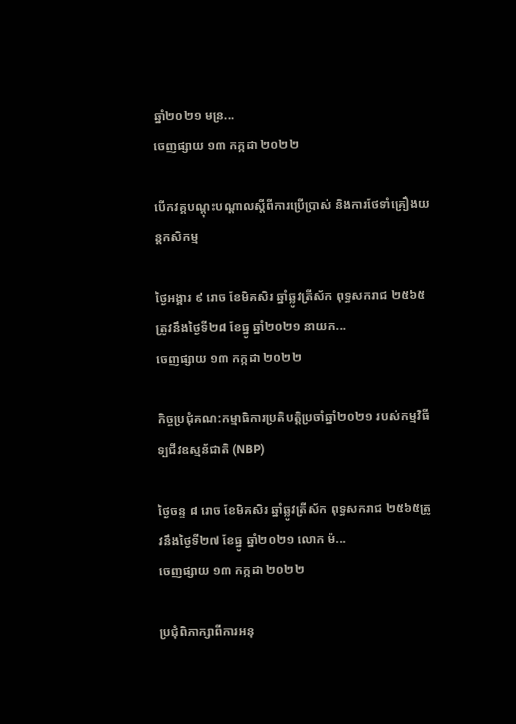ឆ្នាំ២០២១ មន្រ...
ចេញផ្សាយ ១៣ កក្កដា ២០២២

បើកវគ្គបណ្តុះបណ្តាលស្តីពីការប្រើប្រាស់ និងការថែទាំគ្រឿងយន្តកសិកម្ម

ថ្ងៃអង្គារ ៩ រោច ខែមិគសិរ ឆ្នាំឆ្លូវត្រីស័ក ពុទ្ធសករាជ ២៥៦៥ត្រូវនឹងថ្ងៃទី២៨ ខែធ្នូ ឆ្នាំ២០២១ នាយក...
ចេញផ្សាយ ១៣ កក្កដា ២០២២

កិច្ចប្រជុំគណ:កម្មាធិការប្រតិបត្តិប្រចាំឆ្នាំ២០២១ របស់កម្មវិធីទ្បជីវឧស្មន័ជាតិ (NBP)

ថ្ងៃចន្ទ ៨ រោច ខែមិគសិរ ឆ្នាំឆ្លូវត្រីស័ក ពុទ្ធសករាជ ២៥៦៥ត្រូវនឹងថ្ងៃទី២៧ ខែធ្នូ ឆ្នាំ២០២១ លោក ម៉...
ចេញផ្សាយ ១៣ កក្កដា ២០២២

ប្រជុំពិភាក្សាពីការអនុ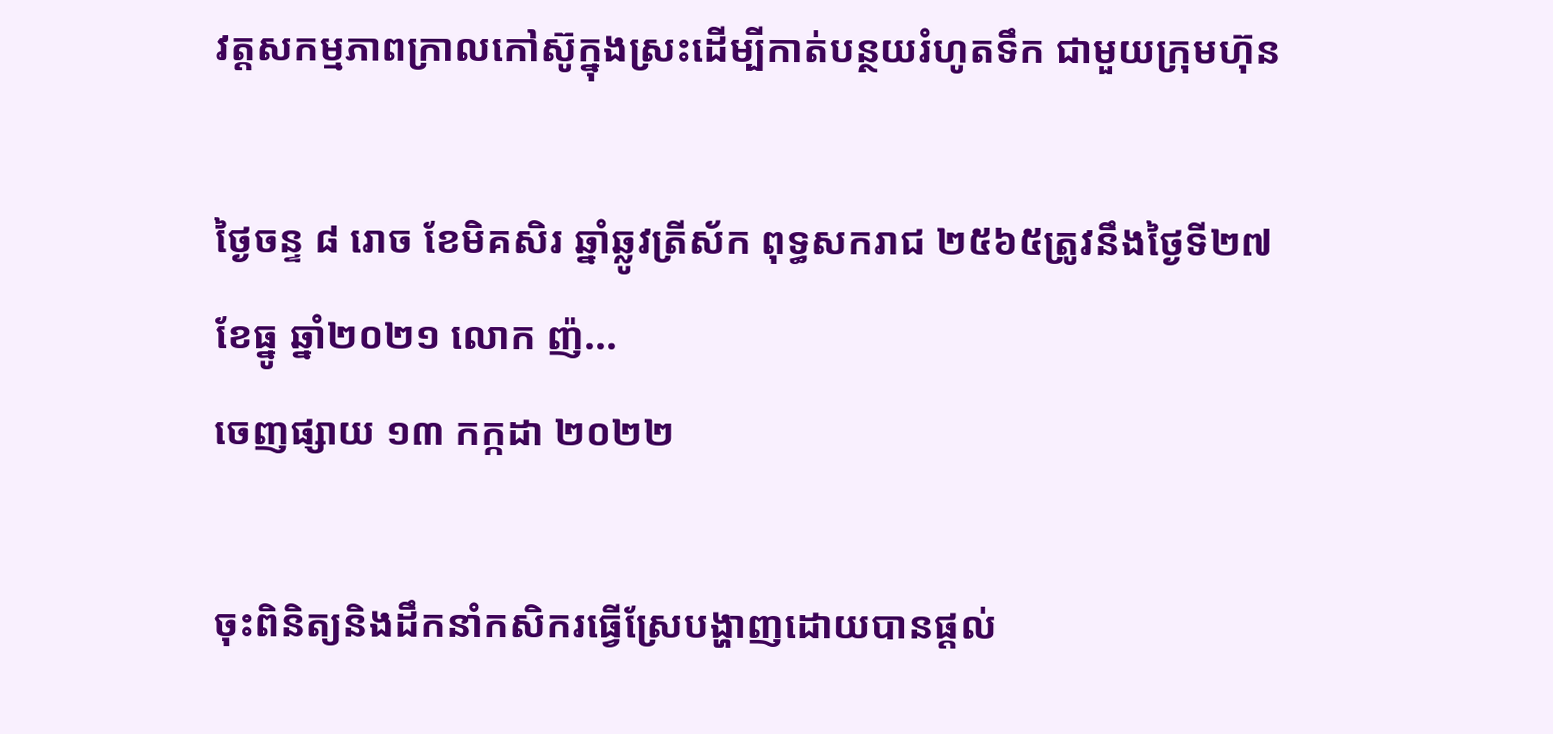វត្តសកម្មភាពក្រាលកៅស៊ូក្នុងស្រះដើម្បីកាត់បន្ថយរំហូតទឹក ជាមួយក្រុមហ៊ុន

ថ្ងៃចន្ទ ៨ រោច ខែមិគសិរ ឆ្នាំឆ្លូវត្រីស័ក ពុទ្ធសករាជ ២៥៦៥ត្រូវនឹងថ្ងៃទី២៧ ខែធ្នូ ឆ្នាំ២០២១ លោក ញ៉...
ចេញផ្សាយ ១៣ កក្កដា ២០២២

ចុះពិនិត្យនិងដឹកនាំកសិករធ្វើស្រែបង្ហាញដោយបានផ្តល់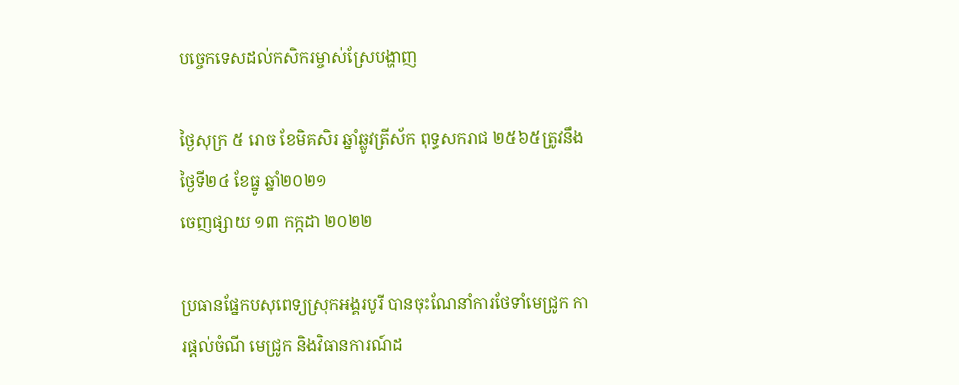បច្ចេកទេសដល់កសិករម្ចាស់ស្រែបង្ហាញ

ថ្ងៃសុក្រ ៥ រោច ខែមិគសិរ ឆ្នាំឆ្លូវត្រីស័ក ពុទ្ធសករាជ ២៥៦៥ត្រូវនឹងថ្ងៃទី២៤ ខែធ្នូ ឆ្នាំ២០២១
ចេញផ្សាយ ១៣ កក្កដា ២០២២

ប្រធានផ្នែកបសុពេទ្យស្រុកអង្គរបូរី បានចុះណែនាំការថែទាំមេជ្រូក ការផ្តល់ចំណី មេជ្រូក និងវិធានការណ៍ដ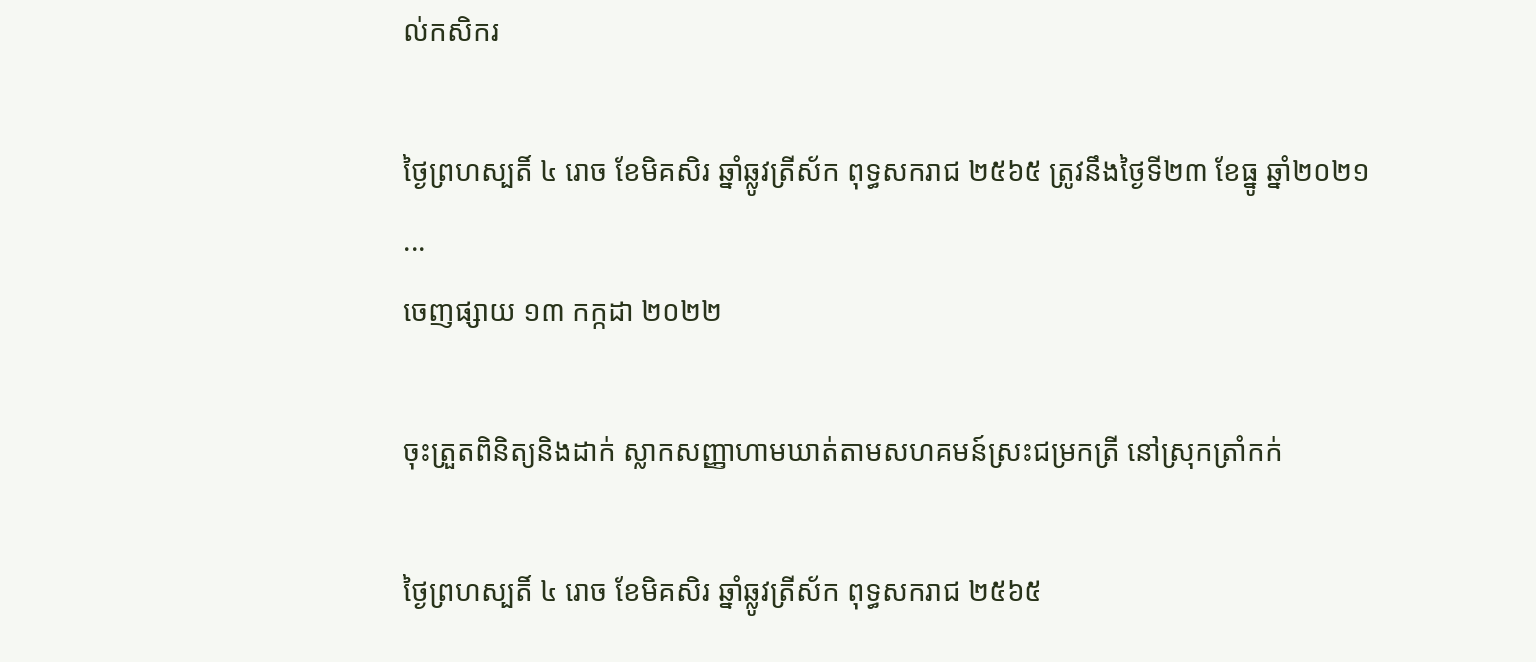ល់កសិករ

ថ្ងៃព្រហស្បតិ៍ ៤ រោច ខែមិគសិរ ឆ្នាំឆ្លូវត្រីស័ក ពុទ្ធសករាជ ២៥៦៥ ត្រូវនឹងថ្ងៃទី២៣ ខែធ្នូ ឆ្នាំ២០២១ ...
ចេញផ្សាយ ១៣ កក្កដា ២០២២

ចុះត្រួតពិនិត្យនិងដាក់ ស្លាកសញ្ញាហាមឃាត់តាមសហគមន៍ស្រះជម្រកត្រី នៅស្រុកត្រាំកក់

ថ្ងៃព្រហស្បតិ៍ ៤ រោច ខែមិគសិរ ឆ្នាំឆ្លូវត្រីស័ក ពុទ្ធសករាជ ២៥៦៥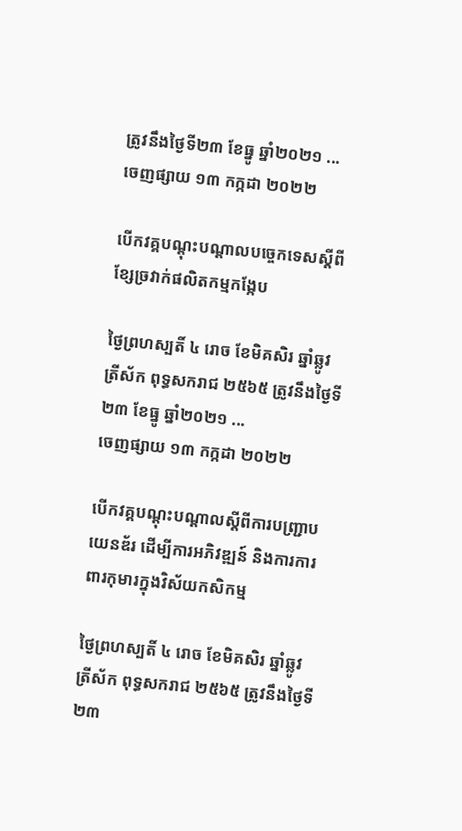ត្រូវនឹងថ្ងៃទី២៣ ខែធ្នូ ឆ្នាំ២០២១ ...
ចេញផ្សាយ ១៣ កក្កដា ២០២២

បើកវគ្គបណ្តុះបណ្តាលបច្ចេកទេសស្តីពីខ្សែច្រវាក់ផលិតកម្មកង្កែប

ថ្ងៃព្រហស្បតិ៍ ៤ រោច ខែមិគសិរ ឆ្នាំឆ្លូវត្រីស័ក ពុទ្ធសករាជ ២៥៦៥ ត្រូវនឹងថ្ងៃទី២៣ ខែធ្នូ ឆ្នាំ២០២១ ...
ចេញផ្សាយ ១៣ កក្កដា ២០២២

បើកវគ្គបណ្ដុះបណ្ដាលស្តីពីការបញ្ជ្រាបយេនឌ័រ ដើម្បីការអភិវឌ្ឍន៍ និងការការពារកុមារក្នុងវិស័យកសិកម្ម

ថ្ងៃព្រហស្បតិ៍ ៤ រោច ខែមិគសិរ ឆ្នាំឆ្លូវត្រីស័ក ពុទ្ធសករាជ ២៥៦៥ ត្រូវនឹងថ្ងៃទី២៣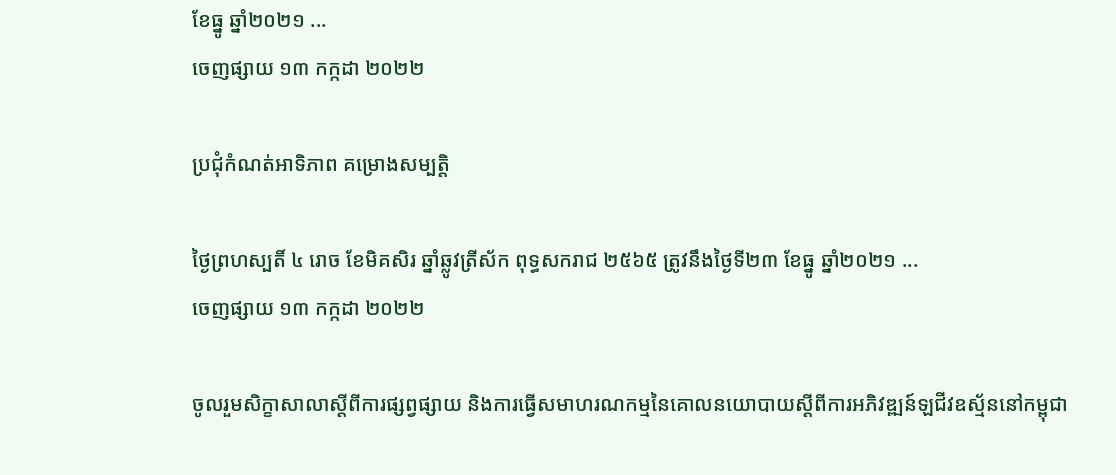ខែធ្នូ ឆ្នាំ២០២១ ...
ចេញផ្សាយ ១៣ កក្កដា ២០២២

ប្រជុំកំណត់អាទិភាព គម្រោងសម្បត្តិ

ថ្ងៃព្រហស្បតិ៍ ៤ រោច ខែមិគសិរ ឆ្នាំឆ្លូវត្រីស័ក ពុទ្ធសករាជ ២៥៦៥ ត្រូវនឹងថ្ងៃទី២៣ ខែធ្នូ ឆ្នាំ២០២១ ...
ចេញផ្សាយ ១៣ កក្កដា ២០២២

ចូលរួមសិក្ខាសាលាស្តីពីការផ្សព្វផ្សាយ និងការធ្វើសមាហរណកម្មនៃគោលនយោបាយស្តីពីការអភិវឌ្ឍន៍ឡជីវឧស្ម័ននៅកម្ពុជា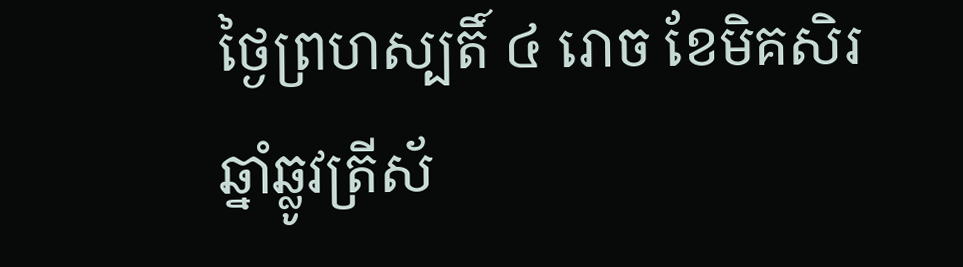ថ្ងៃព្រហស្បតិ៍ ៤ រោច ខែមិគសិរ ឆ្នាំឆ្លូវត្រីស័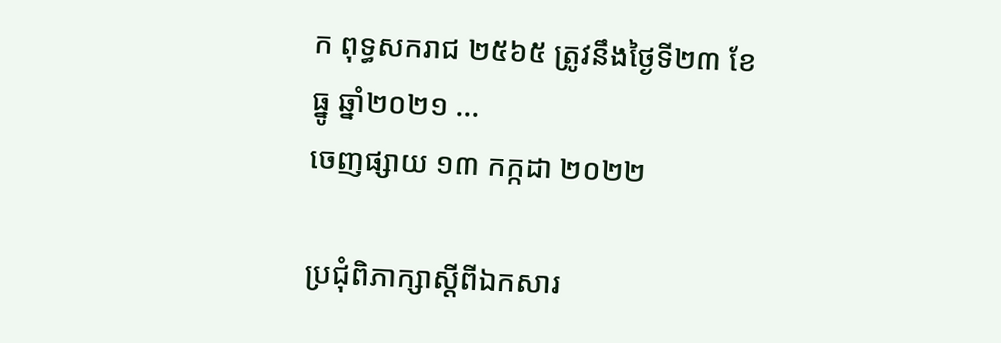ក ពុទ្ធសករាជ ២៥៦៥ ត្រូវនឹងថ្ងៃទី២៣ ខែធ្នូ ឆ្នាំ២០២១ ...
ចេញផ្សាយ ១៣ កក្កដា ២០២២

ប្រជុំពិភាក្សាស្តីពីឯកសារ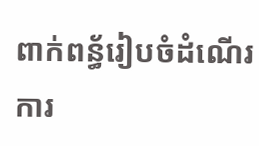ពាក់ពន្ធ័រៀបចំដំណើរការ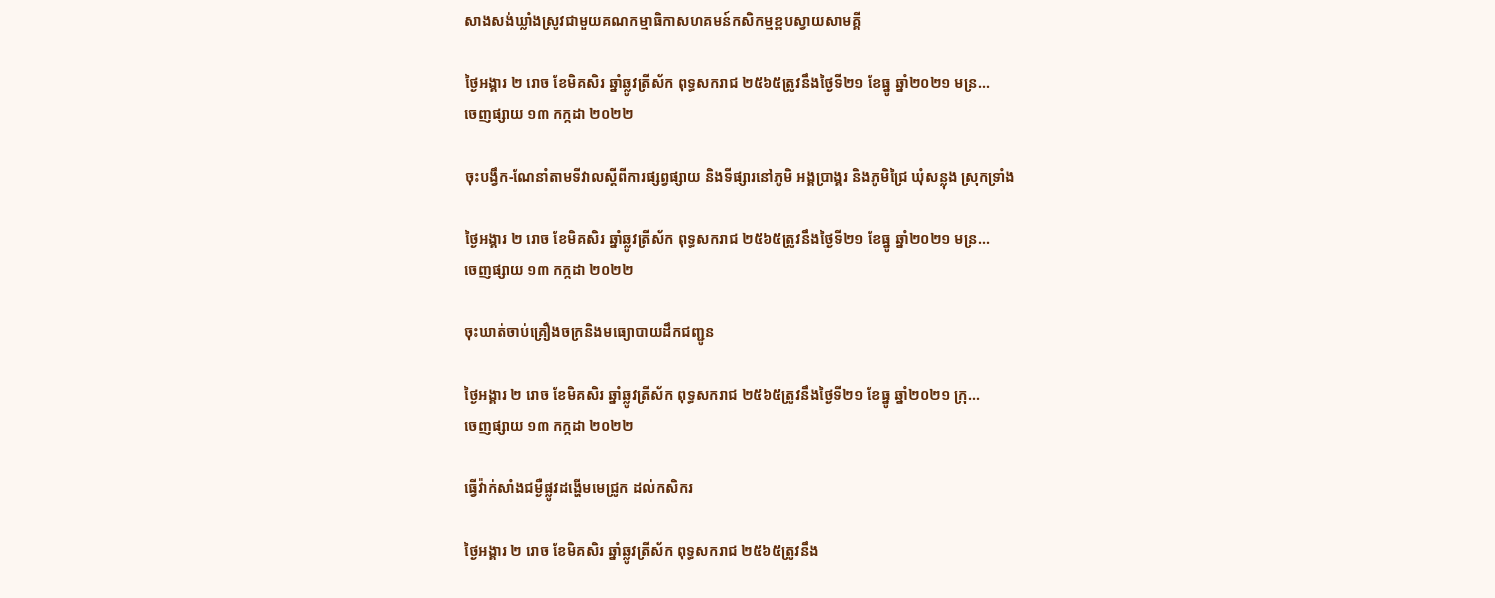សាងសង់ឃ្លាំងស្រូវជាមួយគណកម្មាធិកាសហគមន៍កសិកម្មខ្ពបស្វាយសាមគ្គី

ថ្ងៃអង្គារ ២ រោច ខែមិគសិរ ឆ្នាំឆ្លូវត្រីស័ក ពុទ្ធសករាជ ២៥៦៥ត្រូវនឹងថ្ងៃទី២១ ខែធ្នូ ឆ្នាំ២០២១ មន្រ...
ចេញផ្សាយ ១៣ កក្កដា ២០២២

ចុះបង្វឹក-ណែនាំតាមទីវាលស្តីពីការផ្សព្វផ្សាយ និងទីផ្សារនៅភូមិ អង្គប្រាង្គរ និងភូមិជ្រៃ ឃុំសន្លុង ស្រុកទ្រាំង

ថ្ងៃអង្គារ ២ រោច ខែមិគសិរ ឆ្នាំឆ្លូវត្រីស័ក ពុទ្ធសករាជ ២៥៦៥ត្រូវនឹងថ្ងៃទី២១ ខែធ្នូ ឆ្នាំ២០២១ មន្រ...
ចេញផ្សាយ ១៣ កក្កដា ២០២២

ចុះឃាត់ចាប់គ្រឿងចក្រនិងមធ្យោបាយដឹកជញ្ជូន

ថ្ងៃអង្គារ ២ រោច ខែមិគសិរ ឆ្នាំឆ្លូវត្រីស័ក ពុទ្ធសករាជ ២៥៦៥ត្រូវនឹងថ្ងៃទី២១ ខែធ្នូ ឆ្នាំ២០២១ ក្រុ...
ចេញផ្សាយ ១៣ កក្កដា ២០២២

ធ្វើវ៉ាក់សាំងជម្ងឺផ្លូវដង្ហេីមមេជ្រូក ដល់កសិករ

ថ្ងៃអង្គារ ២ រោច ខែមិគសិរ ឆ្នាំឆ្លូវត្រីស័ក ពុទ្ធសករាជ ២៥៦៥ត្រូវនឹង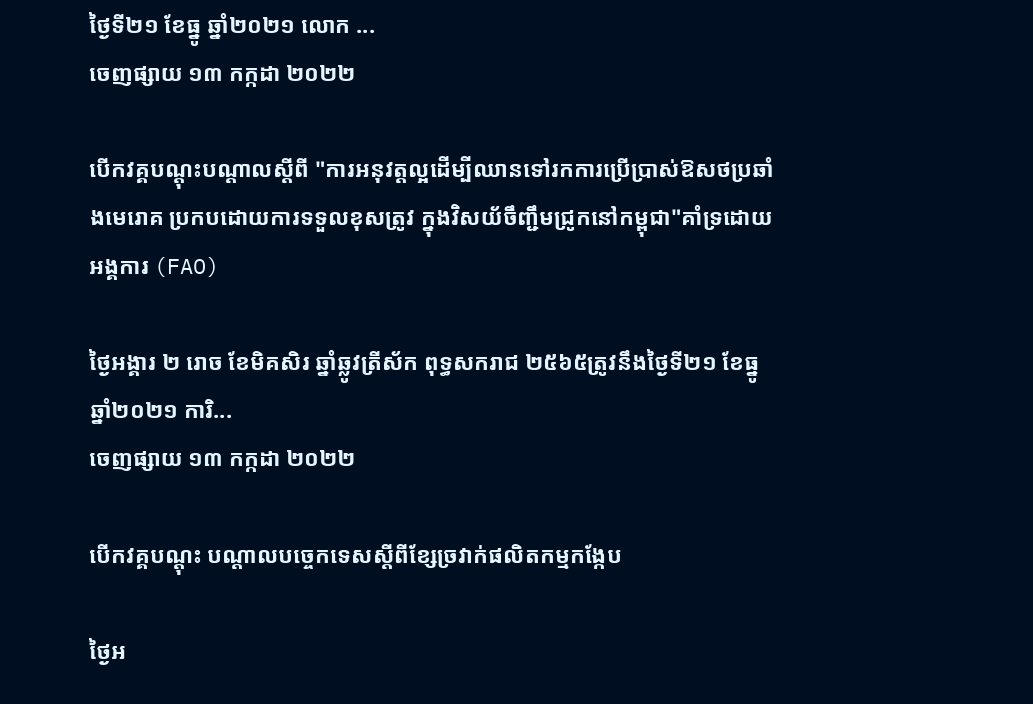ថ្ងៃទី២១ ខែធ្នូ ឆ្នាំ២០២១ លោក ...
ចេញផ្សាយ ១៣ កក្កដា ២០២២

បើកវគ្គបណ្ដុះបណ្ដាលស្តីពី "ការអនុវត្តល្អដេីម្បីឈានទៅរកការប្រេីប្រាស់ឱសថប្រឆាំងមេរោគ ប្រកបដោយការទទួលខុសត្រូវ ក្នុងវិសយ័ចឹញ្ជឹមជ្រូកនៅកម្ពុជា"គាំទ្រដោយអង្គការ (FAO)

ថ្ងៃអង្គារ ២ រោច ខែមិគសិរ ឆ្នាំឆ្លូវត្រីស័ក ពុទ្ធសករាជ ២៥៦៥ត្រូវនឹងថ្ងៃទី២១ ខែធ្នូ ឆ្នាំ២០២១ ការិ...
ចេញផ្សាយ ១៣ កក្កដា ២០២២

បើកវគ្គបណ្តុះ បណ្តាលបច្ចេកទេសស្តីពីខ្សែច្រវាក់ផលិតកម្មកង្កែប

ថ្ងៃអ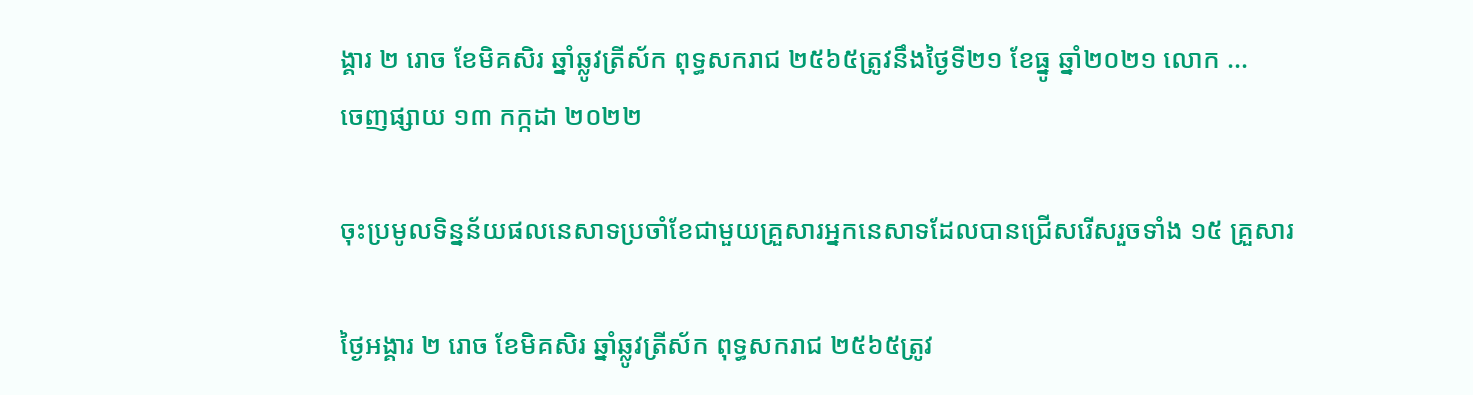ង្គារ ២ រោច ខែមិគសិរ ឆ្នាំឆ្លូវត្រីស័ក ពុទ្ធសករាជ ២៥៦៥ត្រូវនឹងថ្ងៃទី២១ ខែធ្នូ ឆ្នាំ២០២១ លោក ...
ចេញផ្សាយ ១៣ កក្កដា ២០២២

ចុះប្រមូលទិន្នន័យផលនេសាទប្រចាំខែជាមួយគ្រួសារអ្នកនេសាទដែលបានជ្រើសរើសរួចទាំង ១៥ គ្រួសារ

ថ្ងៃអង្គារ ២ រោច ខែមិគសិរ ឆ្នាំឆ្លូវត្រីស័ក ពុទ្ធសករាជ ២៥៦៥ត្រូវ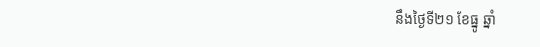នឹងថ្ងៃទី២១ ខែធ្នូ ឆ្នាំ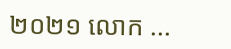២០២១ លោក ...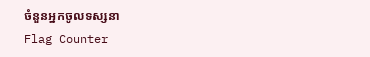ចំនួនអ្នកចូលទស្សនា
Flag Counter